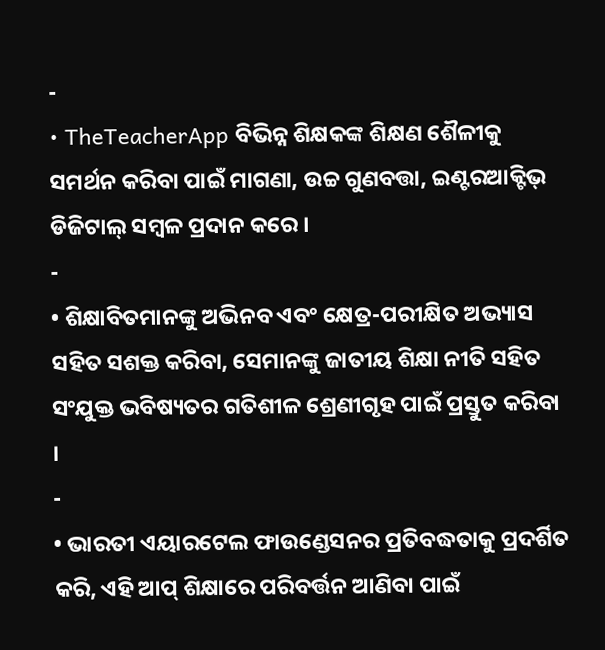-
• TheTeacherApp ବିଭିନ୍ନ ଶିକ୍ଷକଙ୍କ ଶିକ୍ଷଣ ଶୈଳୀକୁ ସମର୍ଥନ କରିବା ପାଇଁ ମାଗଣା, ଉଚ୍ଚ ଗୁଣବତ୍ତା, ଇଣ୍ଟରଆକ୍ଟିଭ୍ ଡିଜିଟାଲ୍ ସମ୍ବଳ ପ୍ରଦାନ କରେ ।
-
• ଶିକ୍ଷାବିତମାନଙ୍କୁ ଅଭିନବ ଏବଂ କ୍ଷେତ୍ର-ପରୀକ୍ଷିତ ଅଭ୍ୟାସ ସହିତ ସଶକ୍ତ କରିବା, ସେମାନଙ୍କୁ ଜାତୀୟ ଶିକ୍ଷା ନୀତି ସହିତ ସଂଯୁକ୍ତ ଭବିଷ୍ୟତର ଗତିଶୀଳ ଶ୍ରେଣୀଗୃହ ପାଇଁ ପ୍ରସ୍ତୁତ କରିବା ।
-
• ଭାରତୀ ଏୟାରଟେଲ ଫାଉଣ୍ଡେସନର ପ୍ରତିବଦ୍ଧତାକୁ ପ୍ରଦର୍ଶିତ କରି, ଏହି ଆପ୍ ଶିକ୍ଷାରେ ପରିବର୍ତ୍ତନ ଆଣିବା ପାଇଁ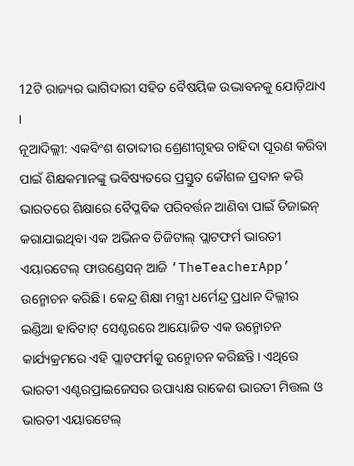12ଟି ରାଜ୍ୟର ଭାଗିଦାରୀ ସହିତ ବୈଷୟିକ ଉଦ୍ଭାବନକୁ ଯୋଡ଼ିଥାଏ ।
ନୂଆଦିଲ୍ଲୀ: ଏକବିଂଶ ଶତାବ୍ଦୀର ଶ୍ରେଣୀଗୃହର ଚାହିଦା ପୂରଣ କରିବା ପାଇଁ ଶିକ୍ଷକମାନଙ୍କୁ ଭବିଷ୍ୟତରେ ପ୍ରସ୍ତୁତ କୌଶଳ ପ୍ରଦାନ କରି ଭାରତରେ ଶିକ୍ଷାରେ ବୈପ୍ଳବିକ ପରିବର୍ତ୍ତନ ଆଣିବା ପାଇଁ ଡିଜାଇନ୍ କରାଯାଇଥିବା ଏକ ଅଭିନବ ଡିଜିଟାଲ୍ ପ୍ଲାଟଫର୍ମ ଭାରତୀ ଏୟାରଟେଲ୍ ଫାଉଣ୍ଡେସନ୍ ଆଜି ‘TheTeacherApp’ ଉନ୍ମୋଚନ କରିଛି। କେନ୍ଦ୍ର ଶିକ୍ଷା ମନ୍ତ୍ରୀ ଧର୍ମେନ୍ଦ୍ର ପ୍ରଧାନ ଦିଲ୍ଲୀର ଇଣ୍ଡିଆ ହାବିଟାଟ୍ ସେଣ୍ଟରରେ ଆୟୋଜିତ ଏକ ଉନ୍ମୋଚନ କାର୍ଯ୍ୟକ୍ରମରେ ଏହି ପ୍ଲାଟଫର୍ମକୁ ଉନ୍ମୋଚନ କରିଛନ୍ତି। ଏଥିରେ ଭାରତୀ ଏଣ୍ଟରପ୍ରାଇଜେସର ଉପାଧ୍ୟକ୍ଷ ରାକେଶ ଭାରତୀ ମିତ୍ତଲ ଓ ଭାରତୀ ଏୟାରଟେଲ୍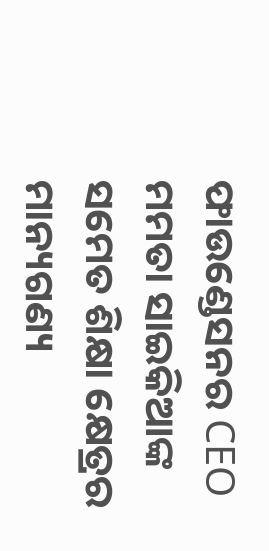ଫାଉଣ୍ଡେସନର CEO ମମତା ସାଇକିଆଙ୍କ ସମେତ ଶିକ୍ଷା କ୍ଷେତ୍ରର ମାନ୍ୟଗଣ୍ୟ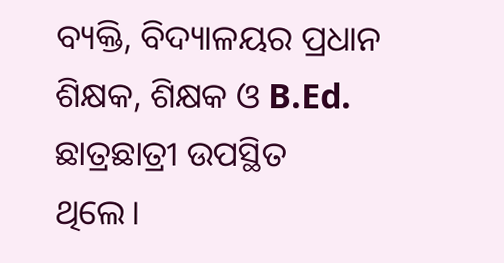ବ୍ୟକ୍ତି, ବିଦ୍ୟାଳୟର ପ୍ରଧାନ ଶିକ୍ଷକ, ଶିକ୍ଷକ ଓ B.Ed. ଛାତ୍ରଛାତ୍ରୀ ଉପସ୍ଥିତ ଥିଲେ।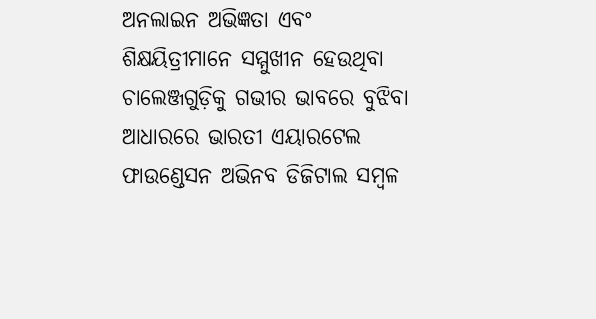ଅନଲାଇନ ଅଭିଜ୍ଞତା ଏବଂ ଶିକ୍ଷୟିତ୍ରୀମାନେ ସମ୍ମୁଖୀନ ହେଉଥିବା ଚାଲେଞ୍ଜଗୁଡ଼ିକୁ ଗଭୀର ଭାବରେ ବୁଝିବା ଆଧାରରେ ଭାରତୀ ଏୟାରଟେଲ ଫାଉଣ୍ଡେସନ ଅଭିନବ ଡିଜିଟାଲ ସମ୍ବଳ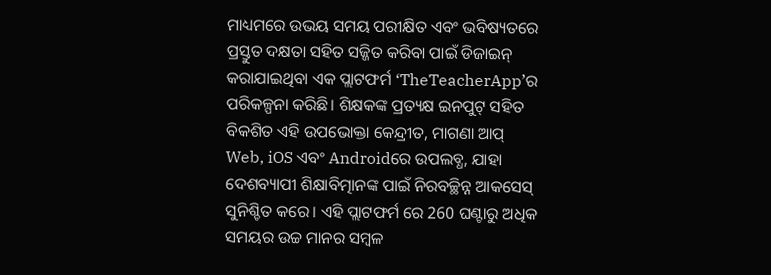ମାଧ୍ୟମରେ ଉଭୟ ସମୟ ପରୀକ୍ଷିତ ଏବଂ ଭବିଷ୍ୟତରେ ପ୍ରସ୍ତୁତ ଦକ୍ଷତା ସହିତ ସଜ୍ଜିତ କରିବା ପାଇଁ ଡିଜାଇନ୍ କରାଯାଇଥିବା ଏକ ପ୍ଲାଟଫର୍ମ ‘TheTeacherApp’ର ପରିକଳ୍ପନା କରିଛି। ଶିକ୍ଷକଙ୍କ ପ୍ରତ୍ୟକ୍ଷ ଇନପୁଟ୍ ସହିତ ବିକଶିତ ଏହି ଉପଭୋକ୍ତା କେନ୍ଦ୍ରୀତ, ମାଗଣା ଆପ୍ Web, iOS ଏବଂ Androidରେ ଉପଲବ୍ଧ, ଯାହା ଦେଶବ୍ୟାପୀ ଶିକ୍ଷାବିତ୍ମାନଙ୍କ ପାଇଁ ନିରବଚ୍ଛିନ୍ନ ଆକସେସ୍ ସୁନିଶ୍ଚିତ କରେ। ଏହି ପ୍ଲାଟଫର୍ମ ରେ 260 ଘଣ୍ଟାରୁ ଅଧିକ ସମୟର ଉଚ୍ଚ ମାନର ସମ୍ବଳ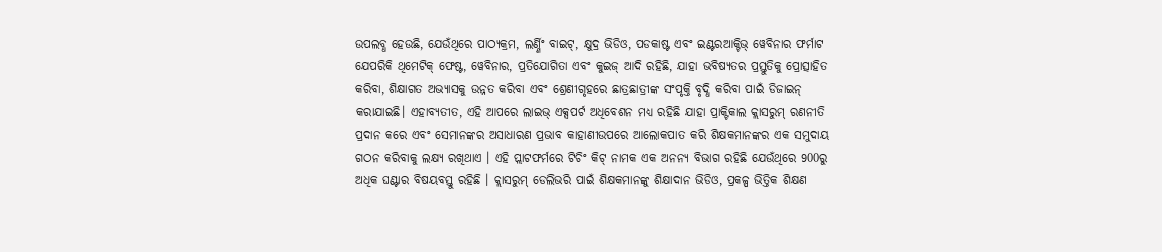ଉପଲବ୍ଧ ହେଉଛି, ଯେଉଁଥିରେ ପାଠ୍ୟକ୍ରମ, ଲର୍ଣ୍ଣିଂ ବାଇଟ୍, କ୍ଷୁଦ୍ର ଭିଡିଓ, ପଡକାଷ୍ଟ ଏବଂ ଇଣ୍ଟରଆକ୍ଟିଭ୍ ୱେବିନାର ଫର୍ମାଟ ଯେପରିକି ଥିମେଟିକ୍ ଫେଷ୍ଟ, ୱେବିନାର, ପ୍ରତିଯୋଗିତା ଏବଂ କୁଇଜ୍ ଆଦି ରହିଛି, ଯାହା ଭବିଷ୍ୟତର ପ୍ରସ୍ତୁତିକୁ ପ୍ରୋତ୍ସାହିତ କରିବା, ଶିକ୍ଷାଗତ ଅଭ୍ୟାସକୁ ଉନ୍ନତ କରିବା ଏବଂ ଶ୍ରେଣୀଗୃହରେ ଛାତ୍ରଛାତ୍ରୀଙ୍କ ସଂପୃକ୍ତି ବୃଦ୍ଧି କରିବା ପାଇଁ ଡିଜାଇନ୍ କରାଯାଇଛି। ଏହାବ୍ୟତୀତ, ଏହି ଆପରେ ଲାଇଭ୍ ଏକ୍ସପର୍ଟ ଅଧିବେଶନ ମଧ୍ୟ ରହିଛି ଯାହା ପ୍ରାକ୍ଟିକାଲ କ୍ଲାସରୁମ୍ ରଣନୀତି ପ୍ରଦାନ କରେ ଏବଂ ସେମାନଙ୍କର ଅସାଧାରଣ ପ୍ରଭାବ କାହାଣୀଉପରେ ଆଲୋକପାତ କରି ଶିକ୍ଷକମାନଙ୍କର ଏକ ସମୁଦାୟ ଗଠନ କରିବାକୁ ଲକ୍ଷ୍ୟ ରଖିଥାଏ । ଏହି ପ୍ଲାଟଫର୍ମରେ ଟିଚିଂ କିଟ୍ ନାମକ ଏକ ଅନନ୍ୟ ବିଭାଗ ରହିଛି ଯେଉଁଥିରେ 900ରୁ ଅଧିକ ଘଣ୍ଟାର ବିଷୟବସ୍ତୁ ରହିଛି । କ୍ଲାସରୁମ୍ ଡେଲିଭରି ପାଇଁ ଶିକ୍ଷକମାନଙ୍କୁ ଶିକ୍ଷାଦାନ ଭିଡିଓ, ପ୍ରକଳ୍ପ ଭିତ୍ତିକ ଶିକ୍ଷଣ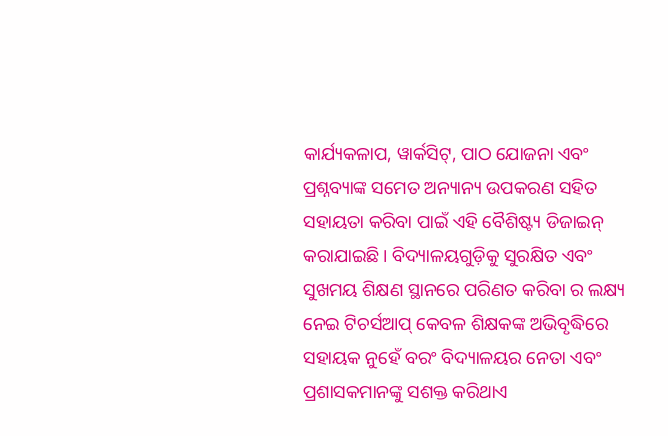କାର୍ଯ୍ୟକଳାପ, ୱାର୍କସିଟ୍, ପାଠ ଯୋଜନା ଏବଂ ପ୍ରଶ୍ନବ୍ୟାଙ୍କ ସମେତ ଅନ୍ୟାନ୍ୟ ଉପକରଣ ସହିତ ସହାୟତା କରିବା ପାଇଁ ଏହି ବୈଶିଷ୍ଟ୍ୟ ଡିଜାଇନ୍ କରାଯାଇଛି। ବିଦ୍ୟାଳୟଗୁଡ଼ିକୁ ସୁରକ୍ଷିତ ଏବଂ ସୁଖମୟ ଶିକ୍ଷଣ ସ୍ଥାନରେ ପରିଣତ କରିବା ର ଲକ୍ଷ୍ୟ ନେଇ ଟିଚର୍ସଆପ୍ କେବଳ ଶିକ୍ଷକଙ୍କ ଅଭିବୃଦ୍ଧିରେ ସହାୟକ ନୁହେଁ ବରଂ ବିଦ୍ୟାଳୟର ନେତା ଏବଂ ପ୍ରଶାସକମାନଙ୍କୁ ସଶକ୍ତ କରିଥାଏ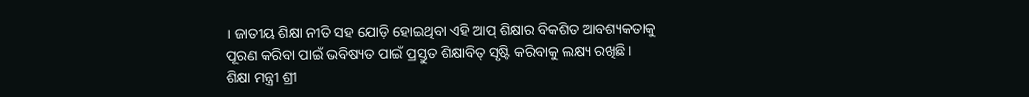। ଜାତୀୟ ଶିକ୍ଷା ନୀତି ସହ ଯୋଡ଼ି ହୋଇଥିବା ଏହି ଆପ୍ ଶିକ୍ଷାର ବିକଶିତ ଆବଶ୍ୟକତାକୁ ପୂରଣ କରିବା ପାଇଁ ଭବିଷ୍ୟତ ପାଇଁ ପ୍ରସ୍ତୁତ ଶିକ୍ଷାବିତ୍ ସୃଷ୍ଟି କରିବାକୁ ଲକ୍ଷ୍ୟ ରଖିଛି।
ଶିକ୍ଷା ମନ୍ତ୍ରୀ ଶ୍ରୀ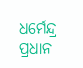ଧର୍ମେନ୍ଦ୍ର ପ୍ରଧାନ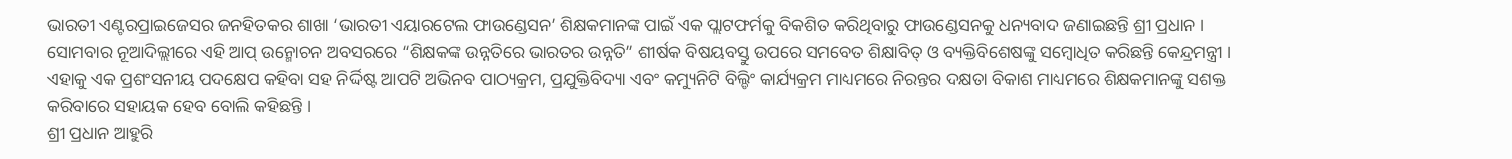ଭାରତୀ ଏଣ୍ଟରପ୍ରାଇଜେସର ଜନହିତକର ଶାଖା ‘ଭାରତୀ ଏୟାରଟେଲ ଫାଉଣ୍ଡେସନ’ ଶିକ୍ଷକମାନଙ୍କ ପାଇଁ ଏକ ପ୍ଲାଟଫର୍ମକୁ ବିକଶିତ କରିଥିବାରୁ ଫାଉଣ୍ଡେସନକୁ ଧନ୍ୟବାଦ ଜଣାଇଛନ୍ତି ଶ୍ରୀ ପ୍ରଧାନ । ସୋମବାର ନୂଆଦିଲ୍ଲୀରେ ଏହି ଆପ୍ ଉନ୍ମୋଚନ ଅବସରରେ “ଶିକ୍ଷକଙ୍କ ଉନ୍ନତିରେ ଭାରତର ଉନ୍ନତି” ଶୀର୍ଷକ ବିଷୟବସ୍ତୁ ଉପରେ ସମବେତ ଶିକ୍ଷାବିତ୍ ଓ ବ୍ୟକ୍ତିବିଶେଷଙ୍କୁ ସମ୍ବୋଧିତ କରିଛନ୍ତି କେନ୍ଦ୍ରମନ୍ତ୍ରୀ । ଏହାକୁ ଏକ ପ୍ରଶଂସନୀୟ ପଦକ୍ଷେପ କହିବା ସହ ନିର୍ଦ୍ଦିଷ୍ଟ ଆପଟି ଅଭିନବ ପାଠ୍ୟକ୍ରମ, ପ୍ରଯୁକ୍ତିବିଦ୍ୟା ଏବଂ କମ୍ୟୁନିଟି ବିଲ୍ଡିଂ କାର୍ଯ୍ୟକ୍ରମ ମାଧ୍ୟମରେ ନିରନ୍ତର ଦକ୍ଷତା ବିକାଶ ମାଧ୍ୟମରେ ଶିକ୍ଷକମାନଙ୍କୁ ସଶକ୍ତ କରିବାରେ ସହାୟକ ହେବ ବୋଲି କହିଛନ୍ତି ।
ଶ୍ରୀ ପ୍ରଧାନ ଆହୁରି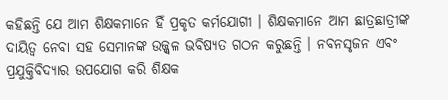କହିଛନ୍ତି ଯେ ଆମ ଶିକ୍ଷକମାନେ ହିଁ ପ୍ରକୃତ କର୍ମଯୋଗୀ । ଶିକ୍ଷକମାନେ ଆମ ଛାତ୍ରଛାତ୍ରୀଙ୍କ ଦାୟିତ୍ୱ ନେବା ସହ ସେମାନଙ୍କ ଉଜ୍ଜ୍ୱଳ ଭବିଷ୍ୟତ ଗଠନ କରୁଛନ୍ତି । ନବନସୃଜନ ଏବଂ ପ୍ରଯୁକ୍ତିବିଦ୍ୟାର ଉପଯୋଗ କରି ଶିକ୍ଷକ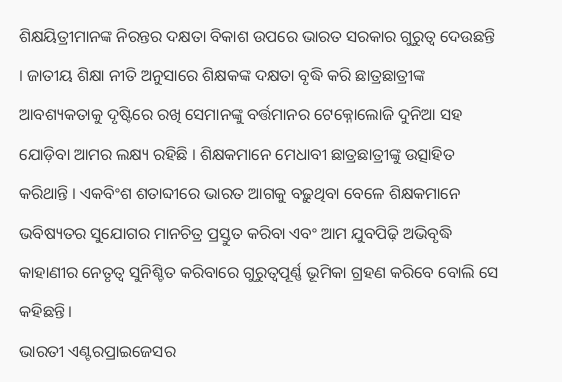ଶିକ୍ଷୟିତ୍ରୀମାନଙ୍କ ନିରନ୍ତର ଦକ୍ଷତା ବିକାଶ ଉପରେ ଭାରତ ସରକାର ଗୁରୁତ୍ୱ ଦେଉଛନ୍ତି । ଜାତୀୟ ଶିକ୍ଷା ନୀତି ଅନୁସାରେ ଶିକ୍ଷକଙ୍କ ଦକ୍ଷତା ବୃଦ୍ଧି କରି ଛାତ୍ରଛାତ୍ରୀଙ୍କ ଆବଶ୍ୟକତାକୁ ଦୃଷ୍ଟିରେ ରଖି ସେମାନଙ୍କୁ ବର୍ତ୍ତମାନର ଟେକ୍ନୋଲୋଜି ଦୁନିଆ ସହ ଯୋଡ଼ିବା ଆମର ଲକ୍ଷ୍ୟ ରହିଛି । ଶିକ୍ଷକମାନେ ମେଧାବୀ ଛାତ୍ରଛାତ୍ରୀଙ୍କୁ ଉତ୍ସାହିତ କରିଥାନ୍ତି । ଏକବିଂଶ ଶତାବ୍ଦୀରେ ଭାରତ ଆଗକୁ ବଢ଼ୁଥିବା ବେଳେ ଶିକ୍ଷକମାନେ ଭବିଷ୍ୟତର ସୁଯୋଗର ମାନଚିତ୍ର ପ୍ରସ୍ତୁତ କରିବା ଏବଂ ଆମ ଯୁବପିଢ଼ି ଅଭିବୃଦ୍ଧି କାହାଣୀର ନେତୃତ୍ୱ ସୁନିଶ୍ଚିତ କରିବାରେ ଗୁରୁତ୍ୱପୂର୍ଣ୍ଣ ଭୂମିକା ଗ୍ରହଣ କରିବେ ବୋଲି ସେ କହିଛନ୍ତି।
ଭାରତୀ ଏଣ୍ଟରପ୍ରାଇଜେସର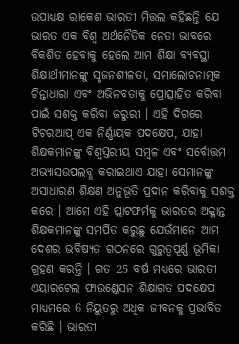ଉପାଧ୍ୟକ୍ଷ ରାକେଶ ଭାରତୀ ମିତ୍ତଲ କହିଛନ୍ତି ଯେ ଭାରତ ଏକ ବିଶ୍ଵ ଅର୍ଥନୈତିକ ନେତା ଭାବରେ ବିକଶିତ ହେବାକୁ ହେଲେ ଆମ ଶିକ୍ଷା ବ୍ୟବସ୍ଥା ଶିକ୍ଷାର୍ଥୀମାନଙ୍କୁ ସୃଜନଶୀଳତା, ସମାଲୋଚନାତ୍ମକ ଚିନ୍ତାଧାରା ଏବଂ ଅଭିନବତାକୁ ପ୍ରୋତ୍ସାହିତ କରିବା ପାଇଁ ସଶକ୍ତ କରିବା ଜରୁରୀ । ଏହି ଦିଗରେ ଟିଚରଆପ୍ ଏକ ନିର୍ଣ୍ଣାୟକ ପଦକ୍ଷେପ, ଯାହା ଶିକ୍ଷକମାନଙ୍କୁ ବିଶ୍ୱସ୍ତରୀୟ ସମ୍ବଳ ଏବଂ ସର୍ବୋତ୍ତମ ଅଭ୍ୟାସଉପଲବ୍ଧ କରାଇଥାଏ ଯାହା ସେମାନଙ୍କୁ ଅସାଧାରଣ ଶିକ୍ଷଣ ଅନୁଭୂତି ପ୍ରଦାନ କରିବାକୁ ସଶକ୍ତ କରେ । ଆମେ ଏହି ପ୍ଲାଟଫର୍ମକୁ ଭାରତର ଅକ୍ଳାନ୍ତ ଶିକ୍ଷକମାନଙ୍କୁ ସମର୍ପିତ କରୁଛୁ ଯେଉଁମାନେ ଆମ ଦେଶର ଭବିଷ୍ୟତ ଗଠନରେ ଗୁରୁତ୍ୱପୂର୍ଣ୍ଣ ଭୂମିକା ଗ୍ରହଣ କରନ୍ତି । ଗତ 25 ବର୍ଷ ମଧ୍ୟରେ ଭାରତୀ ଏୟାରଟେଲ ଫାଉଣ୍ଡେସନ ଶିକ୍ଷାଗତ ପଦକ୍ଷେପ ମାଧ୍ୟମରେ 6 ନିୟୁତରୁ ଅଧିକ ଜୀବନକୁ ପ୍ରଭାବିତ କରିଛି । ଭାରତୀ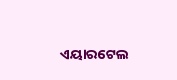ଏୟାରଟେଲ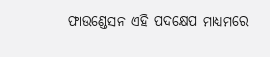ଫାଉଣ୍ଡେସନ ଏହି ପଦକ୍ଷେପ ମାଧ୍ୟମରେ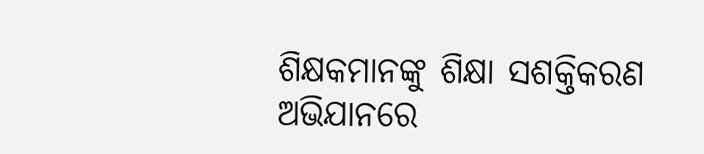ଶିକ୍ଷକମାନଙ୍କୁ ଶିକ୍ଷା ସଶକ୍ତିକରଣ ଅଭିଯାନରେ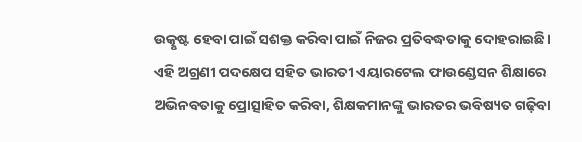ଉତ୍କୃଷ୍ଟ ହେବା ପାଇଁ ସଶକ୍ତ କରିବା ପାଇଁ ନିଜର ପ୍ରତିବଦ୍ଧତାକୁ ଦୋହରାଇଛି।
ଏହି ଅଗ୍ରଣୀ ପଦକ୍ଷେପ ସହିତ ଭାରତୀ ଏୟାରଟେଲ ଫାଉଣ୍ଡେସନ ଶିକ୍ଷାରେ ଅଭିନବତାକୁ ପ୍ରୋତ୍ସାହିତ କରିବା, ଶିକ୍ଷକମାନଙ୍କୁ ଭାରତର ଭବିଷ୍ୟତ ଗଢ଼ିବା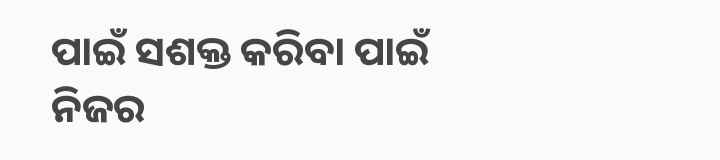ପାଇଁ ସଶକ୍ତ କରିବା ପାଇଁ ନିଜର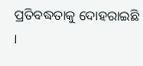ପ୍ରତିବଦ୍ଧତାକୁ ଦୋହରାଇଛି ।